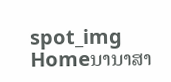spot_img
Homeນານາສາ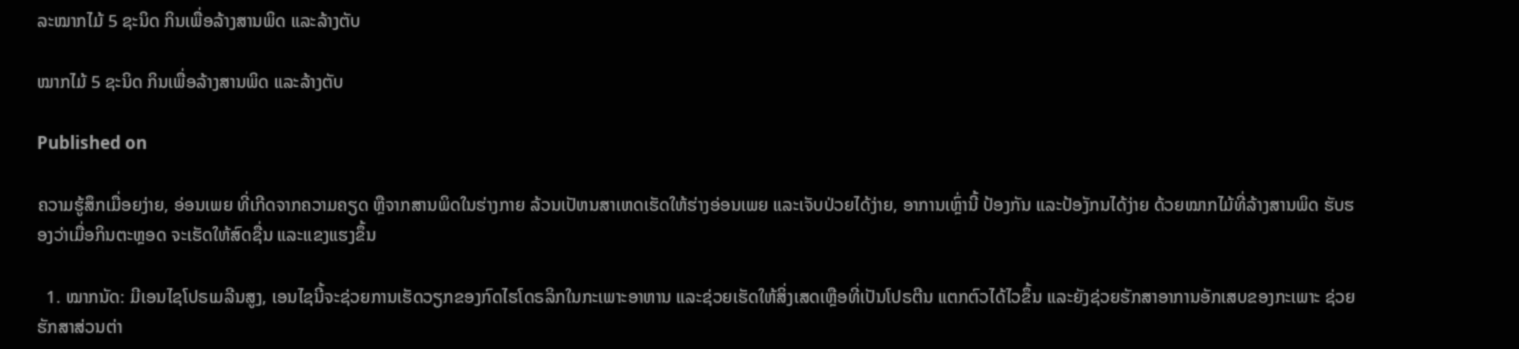ລະໝາກໄມ້ 5 ຊະນິດ ກິນເພື່ອລ້າງສານພິດ ແລະລ້າງຕັບ

ໝາກໄມ້ 5 ຊະນິດ ກິນເພື່ອລ້າງສານພິດ ແລະລ້າງຕັບ

Published on

ຄວາມຮູ້ສຶກເມື່ອຍງ່າຍ, ອ່ອນເພຍ ທີ່ເກີດຈາກຄວາມຄຽດ ຫຼືຈາກສານພິດໃນຮ່າງກາຍ ລ້ວນເປັຫນສາເຫດເຮັດໃຫ້ຮ່າງອ່ອນເພຍ ແລະເຈັບປ່ວຍໄດ້ງ່າຍ, ອາການເຫຼົ່ານີ້ ປ້ອງກັນ ແລະປ້ອງັກນໄດ້ງ່າຍ ດ້ວຍໝາກໄມ້ທີ່ລ້າງສານພິດ ຮັບຮອງວ່າເມື່ອກິນຕະຫຼອດ ຈະເຮັດໃຫ້ສົດຊື່ນ ແລະແຂງແຮງຂຶ້ນ

  1. ໝາກນັດ: ມີເອນໄຊໂປຣເມລີນສູງ, ເອນໄຊນີ້ຈະຊ່ວຍການເຮັດວຽກຂອງກົດໄຮໂດຣລິກໃນກະເພາະອາຫານ ແລະຊ່ວຍເຮັດໃຫ້ສິ່ງເສດເຫຼືອທີ່ເປັນໂປຣຕີນ ແຕກຕົວໄດ້ໄວຂຶ້ນ ແລະຍັງຊ່ວຍຮັກສາອາການອັກເສບຂອງກະເພາະ ຊ່ວຍຮັກສາສ່ວນຕ່າ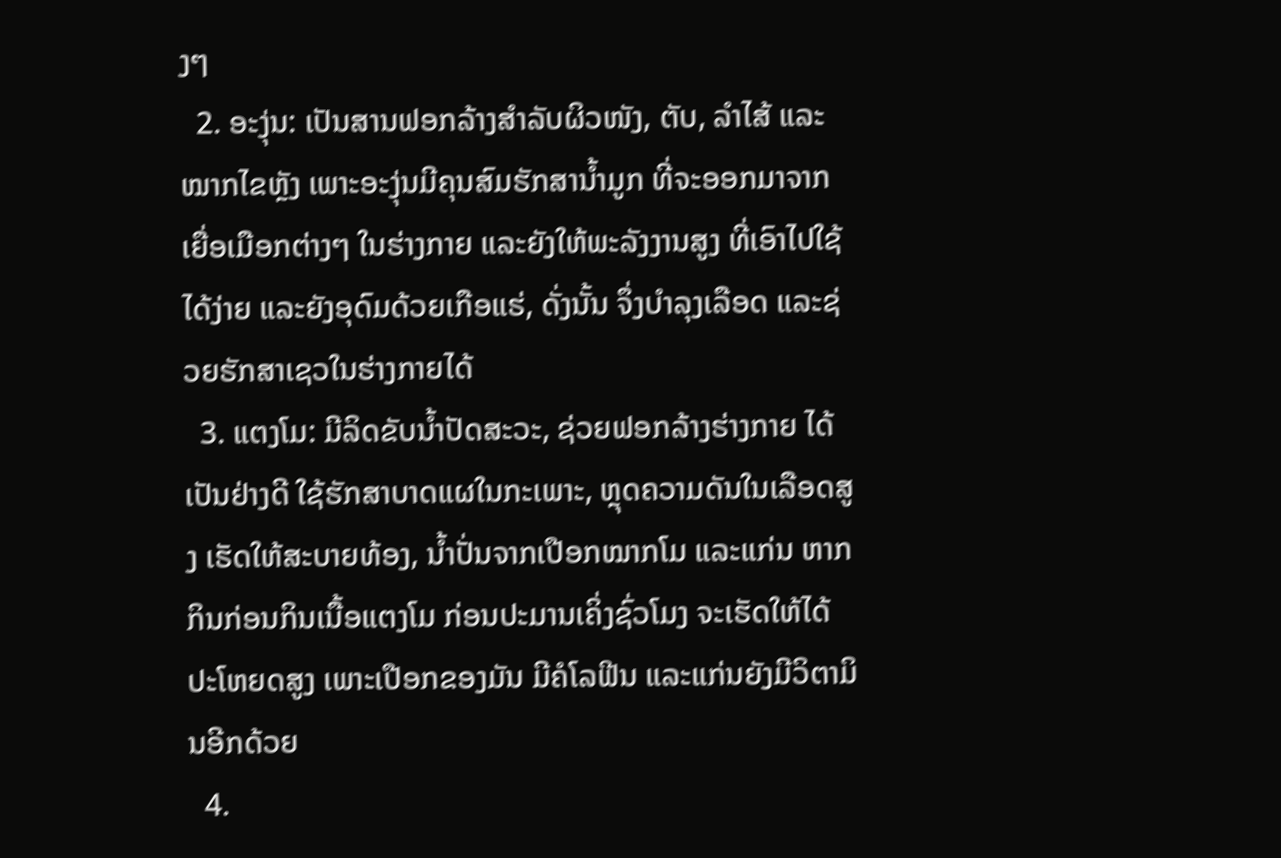ງໆ
  2. ອະງຸ່ນ: ເປັນສານຟອກລ້າງສຳລັບຜິວໜັງ, ຕັບ, ລຳໄສ້ ແລະໝາກໄຂຫຼັງ ເພາະອະງຸ່ນມີຄຸນສົມຮັກສານໍ້າມູກ ທີ່ຈະອອກມາຈາກເຍື່ອເມືອກຕ່າງໆ ໃນຮ່າງກາຍ ແລະຍັງໃຫ້ພະລັງງານສູງ ທີ່ເອົາໄປໃຊ້ໄດ້ງ່າຍ ແລະຍັງອຸດົມດ້ວຍເກືອແຮ່, ດັ່ງນັ້ນ ຈຶ່ງບຳລຸງເລືອດ ແລະຊ່ວຍຮັກສາເຊວໃນຮ່າງກາຍໄດ້
  3. ແຕງໂມ: ມີລິດຂັບນໍ້າປັດສະວະ, ຊ່ວຍຟອກລ້າງຮ່າງກາຍ ໄດ້ເປັນຢ່າງດີ ໃຊ້ຮັກສາບາດແຜໃນກະເພາະ, ຫຼຸດຄວາມດັນໃນເລືອດສູງ ເຮັດໃຫ້ສະບາຍທ້ອງ, ນໍ້າປັ່ນຈາກເປືອກໝາກໂມ ແລະແກ່ນ ຫາກກິນກ່ອນກິນເນື້ອແຕງໂມ ກ່ອນປະມານເຄິ່ງຊົ່ວໂມງ ຈະເຮັດໃຫ້ໄດ້ປະໂຫຍດສູງ ເພາະເປືອກຂອງມັນ ມີຄໍໂລຟີນ ແລະແກ່ນຍັງມີວິຕາມິນອີກດ້ວຍ
  4.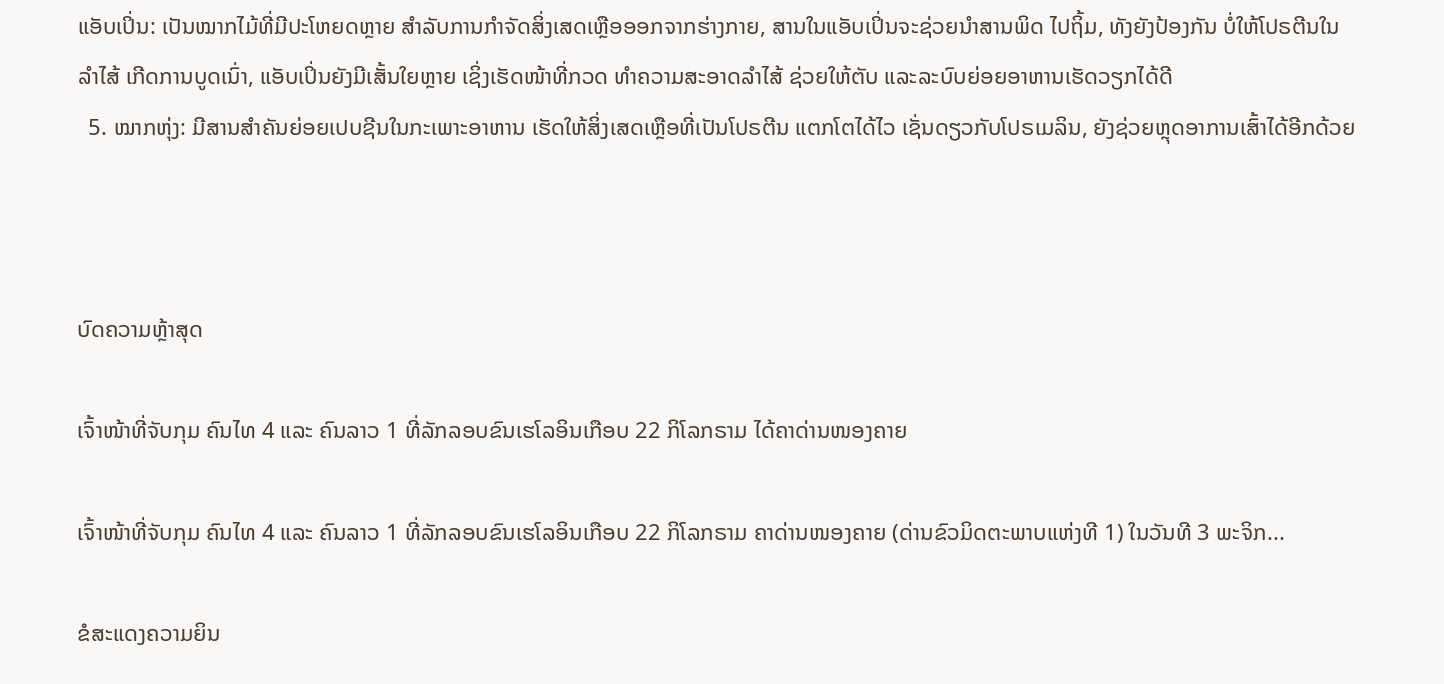ແອັບເປິ່ນ: ເປັນໝາກໄມ້ທີ່ມີປະໂຫຍດຫຼາຍ ສຳລັບການກຳຈັດສິ່ງເສດເຫຼືອອອກຈາກຮ່າງກາຍ, ສານໃນແອັບເປິ່ນຈະຊ່ວຍນຳສານພິດ ໄປຖິ້ມ, ທັງຍັງປ້ອງກັນ ບໍ່ໃຫ້ໂປຣຕີນໃນລຳໄສ້ ເກີດການບູດເນົ່າ, ແອັບເປິ່ນຍັງມີເສັ້ນໃຍຫຼາຍ ເຊິ່ງເຮັດໜ້າທີ່ກວດ ທຳຄວາມສະອາດລຳໄສ້ ຊ່ວຍໃຫ້ຕັບ ແລະລະບົບຍ່ອຍອາຫານເຮັດວຽກໄດ້ດີ
  5. ໝາກຫຸ່ງ: ມີສານສຳຄັນຍ່ອຍເປບຊີນໃນກະເພາະອາຫານ ເຮັດໃຫ້ສິ່ງເສດເຫຼືອທີ່ເປັນໂປຣຕີນ ແຕກໂຕໄດ້ໄວ ເຊັ່ນດຽວກັບໂປຣເມລິນ, ຍັງຊ່ວຍຫຼຸດອາການເສົ້າໄດ້ອີກດ້ວຍ



ບົດຄວາມຫຼ້າສຸດ

ເຈົ້າໜ້າທີ່ຈັບກຸມ ຄົນໄທ 4 ແລະ ຄົນລາວ 1 ທີ່ລັກລອບຂົນເຮໂລອິນເກືອບ 22 ກິໂລກຣາມ ໄດ້ຄາດ່ານໜອງຄາຍ

ເຈົ້າໜ້າທີ່ຈັບກຸມ ຄົນໄທ 4 ແລະ ຄົນລາວ 1 ທີ່ລັກລອບຂົນເຮໂລອິນເກືອບ 22 ກິໂລກຣາມ ຄາດ່ານໜອງຄາຍ (ດ່ານຂົວມິດຕະພາບແຫ່ງທີ 1) ໃນວັນທີ 3 ພະຈິກ...

ຂໍສະແດງຄວາມຍິນ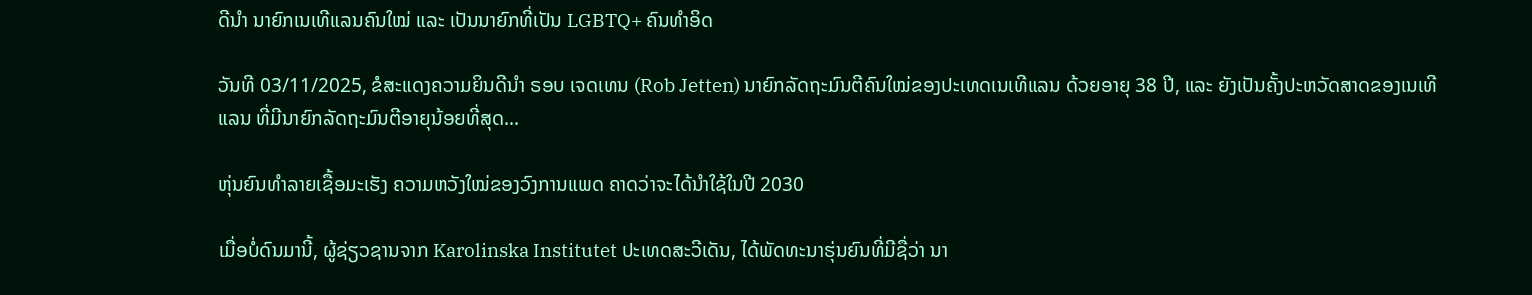ດີນຳ ນາຍົກເນເທີແລນຄົນໃໝ່ ແລະ ເປັນນາຍົກທີ່ເປັນ LGBTQ+ ຄົນທຳອິດ

ວັນທີ 03/11/2025, ຂໍສະແດງຄວາມຍິນດີນຳ ຣອບ ເຈດເທນ (Rob Jetten) ນາຍົກລັດຖະມົນຕີຄົນໃໝ່ຂອງປະເທດເນເທີແລນ ດ້ວຍອາຍຸ 38 ປີ, ແລະ ຍັງເປັນຄັ້ງປະຫວັດສາດຂອງເນເທີແລນ ທີ່ມີນາຍົກລັດຖະມົນຕີອາຍຸນ້ອຍທີ່ສຸດ...

ຫຸ່ນຍົນທຳລາຍເຊື້ອມະເຮັງ ຄວາມຫວັງໃໝ່ຂອງວົງການແພດ ຄາດວ່າຈະໄດ້ນໍາໃຊ້ໃນປີ 2030

ເມື່ອບໍ່ດົນມານີ້, ຜູ້ຊ່ຽວຊານຈາກ Karolinska Institutet ປະເທດສະວີເດັນ, ໄດ້ພັດທະນາຮຸ່ນຍົນທີ່ມີຊື່ວ່າ ນາ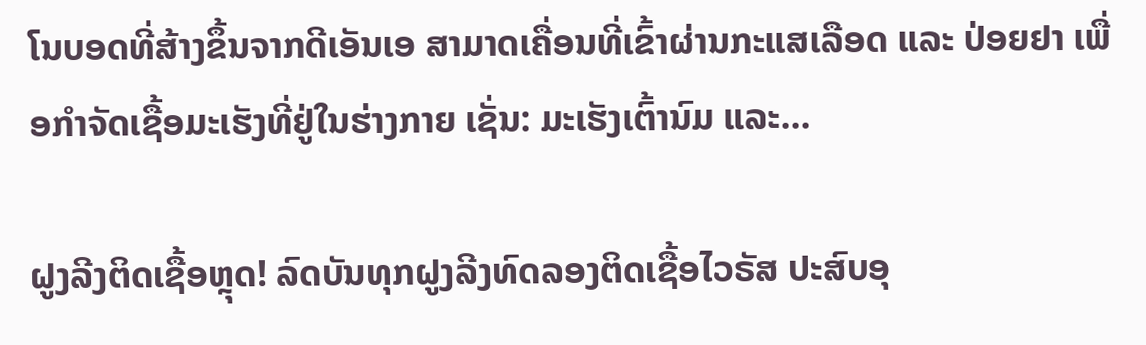ໂນບອດທີ່ສ້າງຂຶ້ນຈາກດີເອັນເອ ສາມາດເຄື່ອນທີ່ເຂົ້າຜ່ານກະແສເລືອດ ແລະ ປ່ອຍຢາ ເພື່ອກຳຈັດເຊື້ອມະເຮັງທີ່ຢູ່ໃນຮ່າງກາຍ ເຊັ່ນ: ມະເຮັງເຕົ້ານົມ ແລະ...

ຝູງລີງຕິດເຊື້ອຫຼຸດ! ລົດບັນທຸກຝູງລີງທົດລອງຕິດເຊື້ອໄວຣັສ ປະສົບອຸ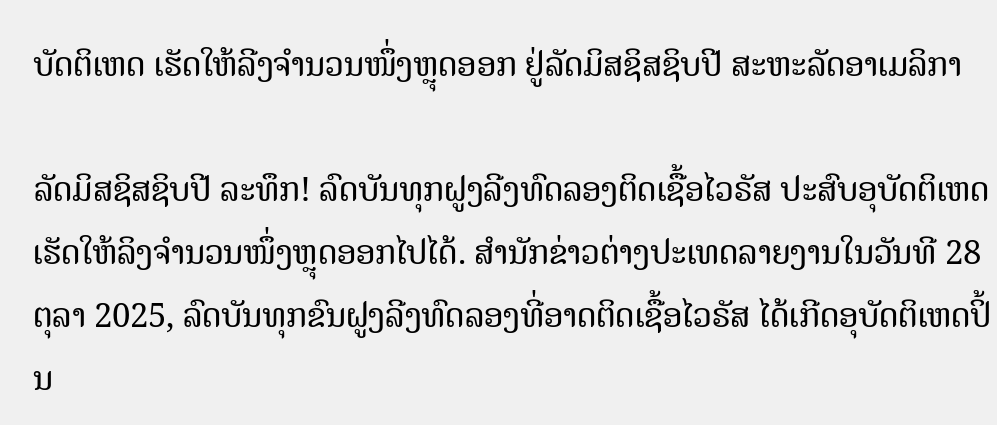ບັດຕິເຫດ ເຮັດໃຫ້ລີງຈຳນວນໜຶ່ງຫຼຸດອອກ ຢູ່ລັດມິສຊິສຊິບປີ ສະຫະລັດອາເມລິກາ

ລັດມິສຊິສຊິບປີ ລະທຶກ! ລົດບັນທຸກຝູງລີງທົດລອງຕິດເຊື້ອໄວຣັສ ປະສົບອຸບັດຕິເຫດ ເຮັດໃຫ້ລິງຈຳນວນໜຶ່ງຫຼຸດອອກໄປໄດ້. ສຳນັກຂ່າວຕ່າງປະເທດລາຍງານໃນວັນທີ 28 ຕຸລາ 2025, ລົດບັນທຸກຂົນຝູງລີງທົດລອງທີ່ອາດຕິດເຊື້ອໄວຣັສ ໄດ້ເກີດອຸບັດຕິເຫດປິ້ນ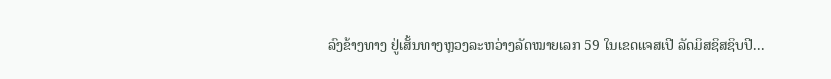ລົງຂ້າງທາງ ຢູ່ເສັ້ນທາງຫຼວງລະຫວ່າງລັດໝາຍເລກ 59 ໃນເຂດແຈສເປີ ລັດມິສຊິສຊິບປີ...